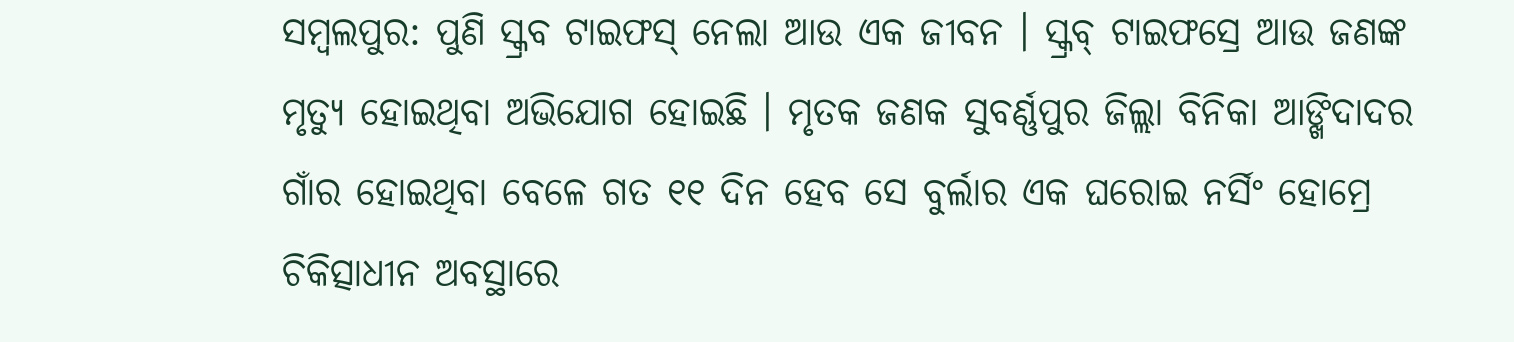ସମ୍ବଲପୁର: ପୁଣି ସ୍କ୍ରବ ଟାଇଫସ୍ ନେଲା ଆଉ ଏକ ଜୀବନ । ସ୍କ୍ରବ୍ ଟାଇଫସ୍ରେ ଆଉ ଜଣଙ୍କ ମୃତ୍ୟୁ ହୋଇଥିବା ଅଭିଯୋଗ ହୋଇଛି । ମୃତକ ଜଣକ ସୁବର୍ଣ୍ଣପୁର ଜିଲ୍ଲା ବିନିକା ଆଙ୍ଖିଦାଦର ଗାଁର ହୋଇଥିବା ବେଳେ ଗତ ୧୧ ଦିନ ହେବ ସେ ବୁର୍ଲାର ଏକ ଘରୋଇ ନର୍ସିଂ ହୋମ୍ରେ ଚିକିତ୍ସାଧୀନ ଅବସ୍ଥାରେ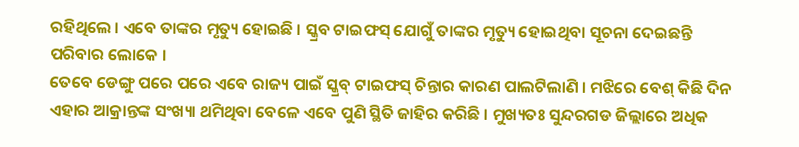ରହିଥିଲେ । ଏବେ ତାଙ୍କର ମୃତ୍ୟୁ ହୋଇଛି । ସ୍କ୍ରବ ଟାଇଫସ୍ ଯୋଗୁଁ ତାଙ୍କର ମୃତ୍ୟୁ ହୋଇଥିବା ସୂଚନା ଦେଇଛନ୍ତି ପରିବାର ଲୋକେ ।
ତେବେ ଡେଙ୍ଗୁ ପରେ ପରେ ଏବେ ରାଜ୍ୟ ପାଇଁ ସ୍କ୍ରବ୍ ଟାଇଫସ୍ ଚିନ୍ତାର କାରଣ ପାଲଟିଲାଣି । ମଝିରେ ବେଶ୍ କିଛି ଦିନ ଏହାର ଆକ୍ରାନ୍ତଙ୍କ ସଂଖ୍ୟା ଥମିଥିବା ବେଳେ ଏବେ ପୁଣି ସ୍ଥିତି ଜାହିର କରିଛି । ମୁଖ୍ୟତଃ ସୁନ୍ଦରଗଡ ଜିଲ୍ଲାରେ ଅଧିକ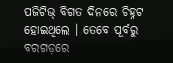ପଜିଟିଭ୍ ବିଗତ ଦିନରେ ଚିହ୍ନଟ ହୋଇଥିଲେ । ତେବେ ପୂର୍ବରୁ ବରଗଡ଼ରେ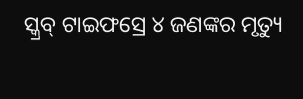ସ୍କ୍ରବ୍ ଟାଇଫସ୍ରେ ୪ ଜଣଙ୍କର ମୃତ୍ୟୁ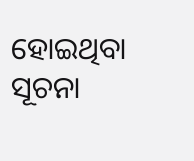ହୋଇଥିବା ସୂଚନା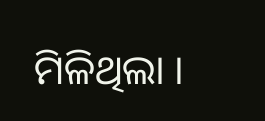ମିଳିଥିଲା ।